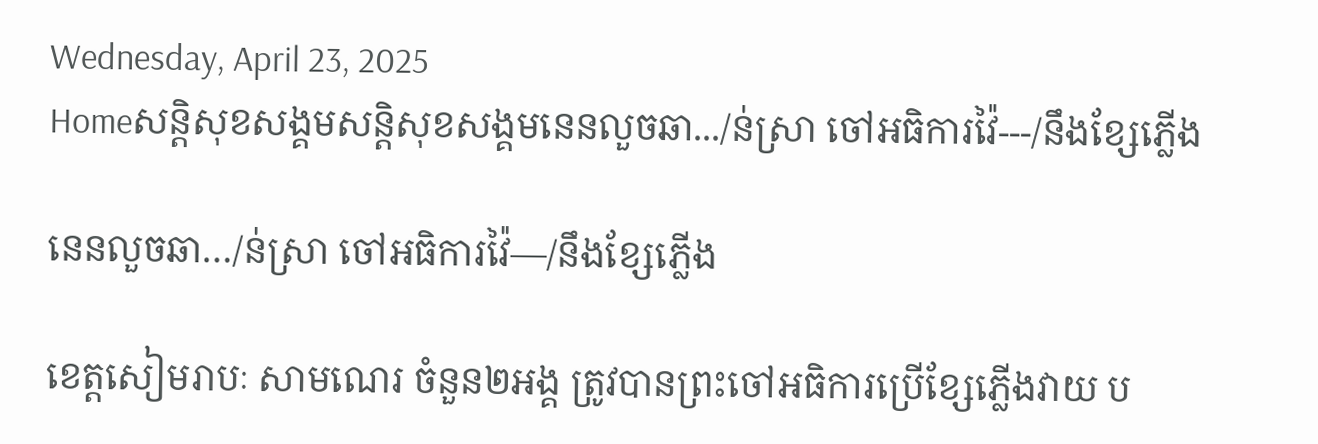Wednesday, April 23, 2025
Homeសន្ដិសុខសង្គមសន្តិសុខសង្គមនេនលួចឆា.../ន់ស្រា ចៅអធិការវ៉ៃ---/នឹងខ្សែភ្លើង

នេនលួចឆា…/ន់ស្រា ចៅអធិការវ៉ៃ—/នឹងខ្សែភ្លើង

ខេត្តសៀមរាបៈ សាមណេរ ចំនួន២អង្គ ត្រូវបានព្រះចៅអធិការប្រើខ្សែភ្លើងវាយ ប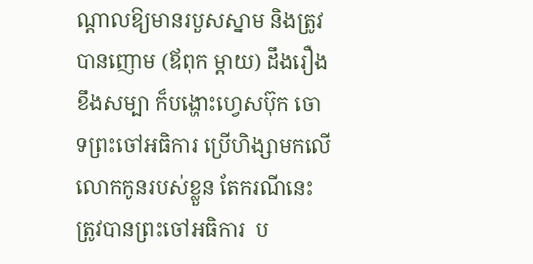ណ្តាលឱ្យមានរបួសស្នាម និងត្រូវបានញោម (ឪពុក ម្តាយ) ដឹងរឿង ខឹងសម្បា ក៏បង្ហោះហ្វេសប៊ុក ចោទព្រះចៅអធិការ ប្រើហិង្សាមកលើលោកកូនរបស់ខ្លួន តែករណីនេះ ត្រូវបានព្រះចៅអធិការ  ប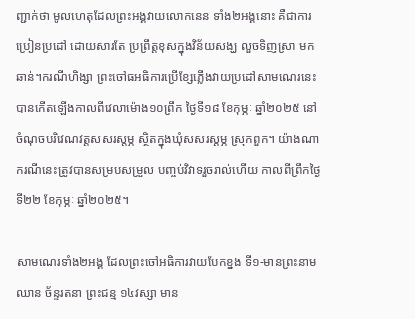ញ្ជាក់ថា មូលហេតុដែលព្រះអង្គវាយលោកនេន ទាំង២អង្គនោះ គឺជាការប្រៀនប្រដៅ ដោយសារតែ ប្រព្រឹត្តខុសក្នុងវិន័យសង្ឃ លួចទិញស្រា មកឆាន់។ករណីហិង្សា ព្រះចៅធអធិការប្រើខ្សែភ្លើងវាយប្រដៅសាមណេរនេះ បានកើតឡើងកាលពីវេលាម៉ោង១០ព្រឹក ថ្ងៃទី១៨ ខែកុម្ភៈ ឆ្នាំ២០២៥ នៅចំណុចបរិវេណវត្តសសរស្តម្ភ ស្ថិតក្នុងឃុំសសរស្តម្ភ ស្រុកពួក។ យ៉ាងណា ករណីនេះត្រូវបានសម្របសម្រួល បញ្ចប់វិវាទរួចរាល់ហើយ កាលពីព្រឹកថ្ងៃទី២២ ខែកុម្ភៈ ឆ្នាំ២០២៥។

សាមណេរទាំង២អង្គ ដែលព្រះចៅអធិការវាយបែកខ្នង ទី១-មានព្រះនាម ឈាន ច័ន្ទរតនា ព្រះជន្ម ១៤វស្សា មាន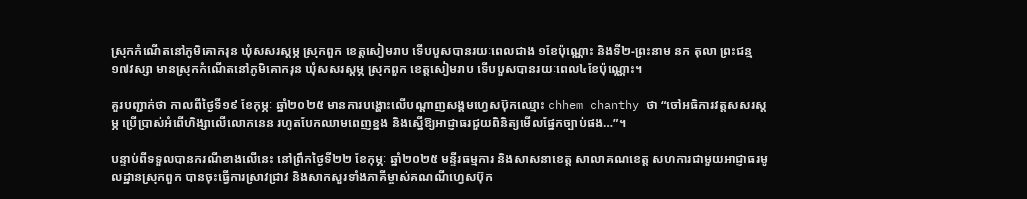ស្រុកកំណើតនៅភូមិគោករុន ឃុំសសរស្តម្ភ ស្រុកពួក ខេត្តសៀមរាប ទើបបួសបានរយៈពេលជាង ១ខែប៉ុណ្ណោះ និងទី២-ព្រះនាម នក តុលា ព្រះជន្ម១៧វស្សា មានស្រុកកំណើតនៅភូមិគោករុន ឃុំសសរស្តម្ភ ស្រុកពួក ខេត្តសៀមរាប ទើបបួសបានរយៈពេល៤ខែប៉ុណ្ណោះ។

គួរបញ្ជាក់ថា កាលពីថ្ងៃទី១៩ ខែកុម្ភៈ ឆ្នាំ២០២៥ មានការបង្ហោះលើបណ្តាញសង្គមហ្វេសប៊ុកឈ្មោះ chhem chanthy ថា “ចៅអធិការវត្តសសរស្តម្ភ ប្រើប្រាស់អំពើហិង្សាលើលោកនេន រហូតបែកឈាមពេញខ្នង និងស្នើឱ្យអាជ្ញាធរជួយពិនិត្យមើលផ្នែកច្បាប់ផង…”។

បន្ទាប់ពីទទួលបានករណីខាងលើនេះ នៅព្រឹកថ្ងៃទី២២ ខែកុម្ភៈ ឆ្នាំ២០២៥ មន្ទីរធម្មការ និងសាសនាខេត្ត សាលាគណខេត្ត សហការជាមួយអាជ្ញាធរមូលដ្ឋានស្រុកពួក បានចុះធ្វើការស្រាវជ្រាវ និងសាកសួរទាំងភាគីម្ចាស់គណណីហ្វេសប៊ុក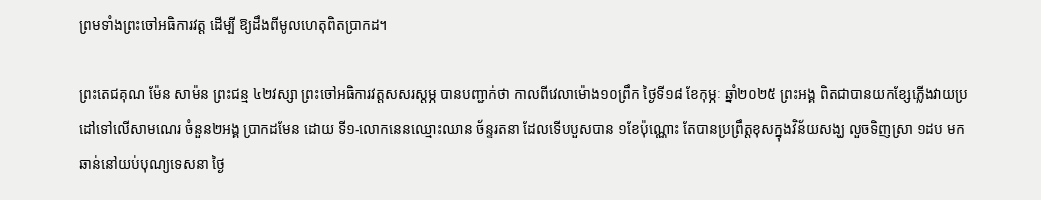ព្រមទាំងព្រះចៅអធិការវត្ត ដើម្បី ឱ្យដឹងពីមូលហេតុពិតប្រាកដ។

ព្រះតេជគុណ ម៉ែន សាម៉ន ព្រះជន្ម ៤២វស្សា ព្រះចៅអធិការវត្តសសរស្តម្ភ បានបញ្ជាក់ថា កាលពីវេលាម៉ោង១០ព្រឹក ថ្ងៃទី១៨ ខែកុម្ភៈ ឆ្នាំ២០២៥ ព្រះអង្គ ពិតជាបានយកខ្សែភ្លើងវាយប្រដៅទៅលើសាមណេរ ចំនួន២អង្គ ប្រាកដមែន ដោយ ទី១-លោកនេនឈ្មោះឈាន ច័ន្ទរតនា ដែលទើបបួសបាន ១ខែប៉ុណ្ណោះ តែបានប្រព្រឹត្តខុសក្នុងវិន័យសង្ឃ លួចទិញស្រា ១ដប មកឆាន់នៅយប់បុណ្យទេសនា ថ្ងៃ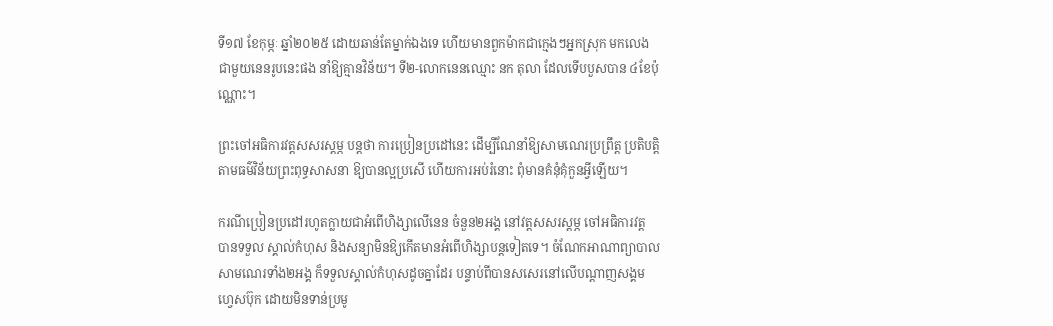ទី១៧ ខែកុម្ភៈ ឆ្នាំ២០២៥ ដោយឆាន់តែម្នាក់ឯងទេ ហើយមានពួកម៉ាកជាក្មេងៗអ្នកស្រុក មកលេងជាមួយនេនរូបនេះផង នាំឱ្យគ្មានវិន័យ។ ទី២-លោកនេនឈ្មោះ នក តុលា ដែលទើបបួសបាន ៤ខែប៉ុណ្ណោះ។

ព្រះចៅអធិការវត្តសសរស្តម្ភ បន្តថា ការប្រៀនប្រដៅនេះ ដើម្បីណែនាំឱ្យសាមណេរប្រព្រឹត្ត ប្រតិបត្តិតាមធម៌វិន័យព្រះពុទ្ធសាសនា ឱ្យបានល្អប្រសើ ហើយការអប់រំនោះ ពុំមានគំនុំគុំកួនអ្វីឡើយ។

ករណីប្រៀនប្រដៅរហូតក្លាយជាអំពើហិង្សាលើនេន ចំនួន២អង្គ នៅវត្តសសរស្តម្ភ ចៅអធិការវត្ត បានទទួល ស្គាល់កំហុស និងសន្យាមិនឱ្យកើតមានអំពើហិង្សាបន្តទៀតទេ។ ចំណែកអាណាព្យាបាលសាមណេរទាំង២អង្គ ក៏ទទួលស្គាល់កំហុសដូចគ្នាដែរ បន្ទាប់ពីបានសសេរនៅលើបណ្តាញសង្គមហ្វេសប៊ុក ដោយមិនទាន់ប្រមូ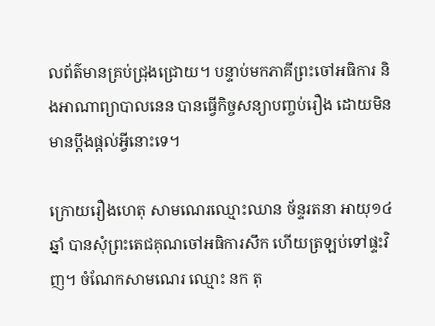លព័ត៌មានគ្រប់ជ្រុងជ្រោយ។ បន្ទាប់មកភាគីព្រះចៅអធិការ និងអាណាព្យាបាលនេន បានធ្វើកិច្ចសន្យាបញ្ចប់រឿង ដោយមិនមានប្តឹងផ្តល់អ្វីនោះទេ។

ក្រោយរឿងហេតុ សាមណេរឈ្មោះឈាន ច័ន្ទរតនា អាយុ១៤ឆ្នាំ បានសុំព្រះតេជគុណចៅអធិការសឹក ហើយត្រឡប់ទៅផ្ទះវិញ។ ចំណែកសាមណេរ ឈ្មោះ នក តុ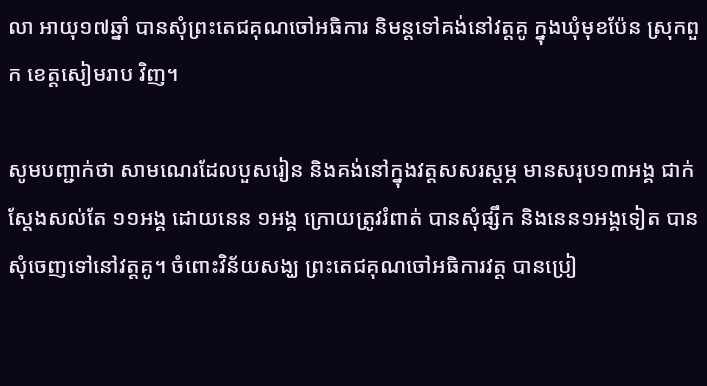លា អាយុ១៧ឆ្នាំ បានសុំព្រះតេជគុណចៅអធិការ និមន្តទៅគង់នៅវត្តគូ ក្នុងឃុំមុខប៉ែន ស្រុកពួក ខេត្តសៀមរាប វិញ។

សូមបញ្ជាក់ថា សាមណេរដែលបួសរៀន និងគង់នៅក្នុងវត្តសសរស្តម្ភ មានសរុប១៣អង្គ ជាក់ស្តែងសល់តែ ១១អង្គ ដោយនេន ១អង្គ ក្រោយត្រូវរំពាត់ បានសុំផ្សឹក និងនេន១អង្គទៀត បានសុំចេញទៅនៅវត្តគូ។ ចំពោះវិន័យសង្ឃ ព្រះតេជគុណចៅអធិការវត្ត បានប្រៀ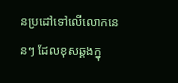នប្រដៅទៅលើលោកនេនៗ ដែលខុសឆ្គងក្នុ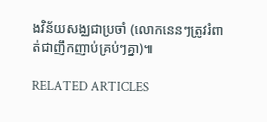ងវិន័យសង្ឈជាប្រចាំ (លោកនេនៗត្រូវរំពាត់ជាញឹកញាប់គ្រប់ៗគ្នា)៕

RELATED ARTICLES